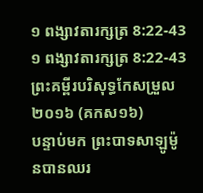១ ពង្សាវតារក្សត្រ 8:22-43
១ ពង្សាវតារក្សត្រ 8:22-43 ព្រះគម្ពីរបរិសុទ្ធកែសម្រួល ២០១៦ (គកស១៦)
បន្ទាប់មក ព្រះបាទសាឡូម៉ូនបានឈរ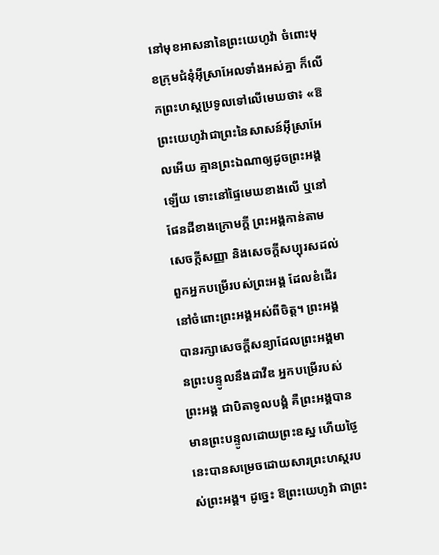នៅមុខអាសនានៃព្រះយេហូវ៉ា ចំពោះមុខក្រុមជំនុំអ៊ីស្រាអែលទាំងអស់គ្នា ក៏លើកព្រះហស្តប្រទូលទៅលើមេឃថា៖ «ឱព្រះយេហូវ៉ាជាព្រះនៃសាសន៍អ៊ីស្រាអែលអើយ គ្មានព្រះឯណាឲ្យដូចព្រះអង្គឡើយ ទោះនៅផ្ទៃមេឃខាងលើ ឬនៅផែនដីខាងក្រោមក្តី ព្រះអង្គកាន់តាមសេចក្ដីសញ្ញា និងសេចក្ដីសប្បុរសដល់ពួកអ្នកបម្រើរបស់ព្រះអង្គ ដែលខំដើរនៅចំពោះព្រះអង្គអស់ពីចិត្ត។ ព្រះអង្គបានរក្សាសេចក្ដីសន្យាដែលព្រះអង្គមានព្រះបន្ទូលនឹងដាវីឌ អ្នកបម្រើរបស់ព្រះអង្គ ជាបិតាទូលបង្គំ គឺព្រះអង្គបានមានព្រះបន្ទូលដោយព្រះឧស្ឋ ហើយថ្ងៃនេះបានសម្រេចដោយសារព្រះហស្តរបស់ព្រះអង្គ។ ដូច្នេះ ឱព្រះយេហូវ៉ា ជាព្រះ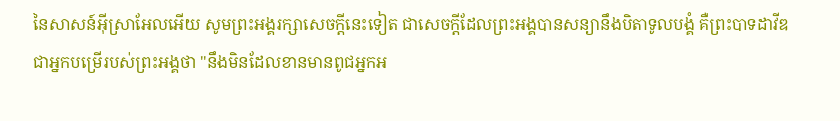នៃសាសន៍អ៊ីស្រាអែលអើយ សូមព្រះអង្គរក្សាសេចក្ដីនេះទៀត ជាសេចក្ដីដែលព្រះអង្គបានសន្យានឹងបិតាទូលបង្គំ គឺព្រះបាទដាវីឌ ជាអ្នកបម្រើរបស់ព្រះអង្គថា "នឹងមិនដែលខានមានពូជអ្នកអ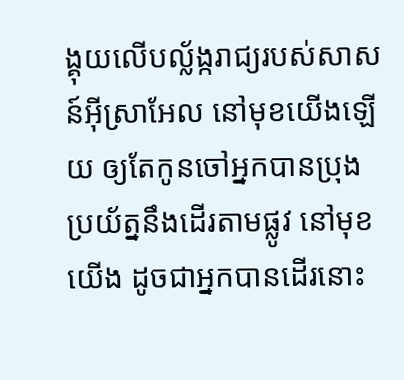ង្គុយលើបល្ល័ង្ករាជ្យរបស់សាសន៍អ៊ីស្រាអែល នៅមុខយើងឡើយ ឲ្យតែកូនចៅអ្នកបានប្រុងប្រយ័ត្ននឹងដើរតាមផ្លូវ នៅមុខយើង ដូចជាអ្នកបានដើរនោះ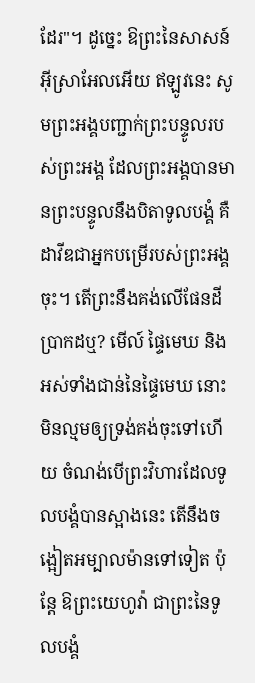ដែរ"។ ដូច្នេះ ឱព្រះនៃសាសន៍អ៊ីស្រាអែលអើយ ឥឡូវនេះ សូមព្រះអង្គបញ្ជាក់ព្រះបន្ទូលរបស់ព្រះអង្គ ដែលព្រះអង្គបានមានព្រះបន្ទូលនឹងបិតាទូលបង្គំ គឺដាវីឌជាអ្នកបម្រើរបស់ព្រះអង្គចុះ។ តើព្រះនឹងគង់លើផែនដីប្រាកដឬ? មើល៍ ផ្ទៃមេឃ និងអស់ទាំងជាន់នៃផ្ទៃមេឃ នោះមិនល្មមឲ្យទ្រង់គង់ចុះទៅហើយ ចំណង់បើព្រះវិហារដែលទូលបង្គំបានស្អាងនេះ តើនឹងចង្អៀតអម្បាលម៉ានទៅទៀត ប៉ុន្តែ ឱព្រះយេហូវ៉ា ជាព្រះនៃទូលបង្គំ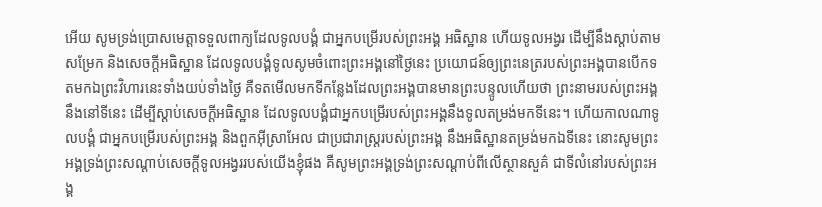អើយ សូមទ្រង់ប្រោសមេត្តាទទួលពាក្យដែលទូលបង្គំ ជាអ្នកបម្រើរបស់ព្រះអង្គ អធិស្ឋាន ហើយទូលអង្វរ ដើម្បីនឹងស្តាប់តាមសម្រែក និងសេចក្ដីអធិស្ឋាន ដែលទូលបង្គំទូលសូមចំពោះព្រះអង្គនៅថ្ងៃនេះ ប្រយោជន៍ឲ្យព្រះនេត្ររបស់ព្រះអង្គបានបើកទតមកឯព្រះវិហារនេះទាំងយប់ទាំងថ្ងៃ គឺទតមើលមកទីកន្លែងដែលព្រះអង្គបានមានព្រះបន្ទូលហើយថា ព្រះនាមរបស់ព្រះអង្គនឹងនៅទីនេះ ដើម្បីស្តាប់សេចក្ដីអធិស្ឋាន ដែលទូលបង្គំជាអ្នកបម្រើរបស់ព្រះអង្គនឹងទូលតម្រង់មកទីនេះ។ ហើយកាលណាទូលបង្គំ ជាអ្នកបម្រើរបស់ព្រះអង្គ និងពួកអ៊ីស្រាអែល ជាប្រជារាស្ត្ររបស់ព្រះអង្គ នឹងអធិស្ឋានតម្រង់មកឯទីនេះ នោះសូមព្រះអង្គទ្រង់ព្រះសណ្ដាប់សេចក្ដីទូលអង្វររបស់យើងខ្ញុំផង គឺសូមព្រះអង្គទ្រង់ព្រះសណ្ដាប់ពីលើស្ថានសួគ៌ ជាទីលំនៅរបស់ព្រះអង្គ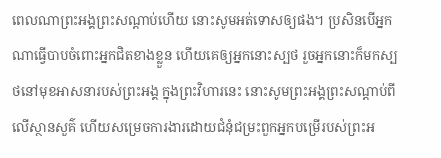ពេលណាព្រះអង្គព្រះសណ្តាប់ហើយ នោះសូមអត់ទោសឲ្យផង។ ប្រសិនបើអ្នកណាធ្វើបាបចំពោះអ្នកជិតខាងខ្លួន ហើយគេឲ្យអ្នកនោះស្បថ រួចអ្នកនោះក៏មកស្បថនៅមុខអាសនារបស់ព្រះអង្គ ក្នុងព្រះវិហារនេះ នោះសូមព្រះអង្គព្រះសណ្តាប់ពីលើស្ថានសួគ៌ ហើយសម្រេចការងារដោយជំនុំជម្រះពួកអ្នកបម្រើរបស់ព្រះអ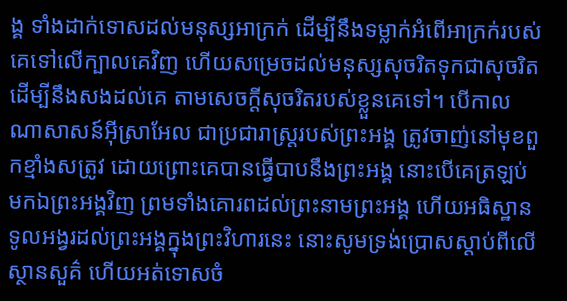ង្គ ទាំងដាក់ទោសដល់មនុស្សអាក្រក់ ដើម្បីនឹងទម្លាក់អំពើអាក្រក់របស់គេទៅលើក្បាលគេវិញ ហើយសម្រេចដល់មនុស្សសុចរិតទុកជាសុចរិត ដើម្បីនឹងសងដល់គេ តាមសេចក្ដីសុចរិតរបស់ខ្លួនគេទៅ។ បើកាលណាសាសន៍អ៊ីស្រាអែល ជាប្រជារាស្ត្ររបស់ព្រះអង្គ ត្រូវចាញ់នៅមុខពួកខ្មាំងសត្រូវ ដោយព្រោះគេបានធ្វើបាបនឹងព្រះអង្គ នោះបើគេត្រឡប់មកឯព្រះអង្គវិញ ព្រមទាំងគោរពដល់ព្រះនាមព្រះអង្គ ហើយអធិស្ឋានទូលអង្វរដល់ព្រះអង្គក្នុងព្រះវិហារនេះ នោះសូមទ្រង់ប្រោសស្តាប់ពីលើស្ថានសួគ៌ ហើយអត់ទោសចំ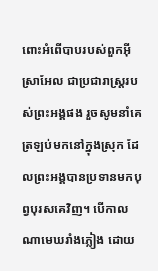ពោះអំពើបាបរបស់ពួកអ៊ីស្រាអែល ជាប្រជារាស្ត្ររបស់ព្រះអង្គផង រួចសូមនាំគេត្រឡប់មកនៅក្នុងស្រុក ដែលព្រះអង្គបានប្រទានមកបុព្វបុរសគេវិញ។ បើកាលណាមេឃរាំងភ្លៀង ដោយ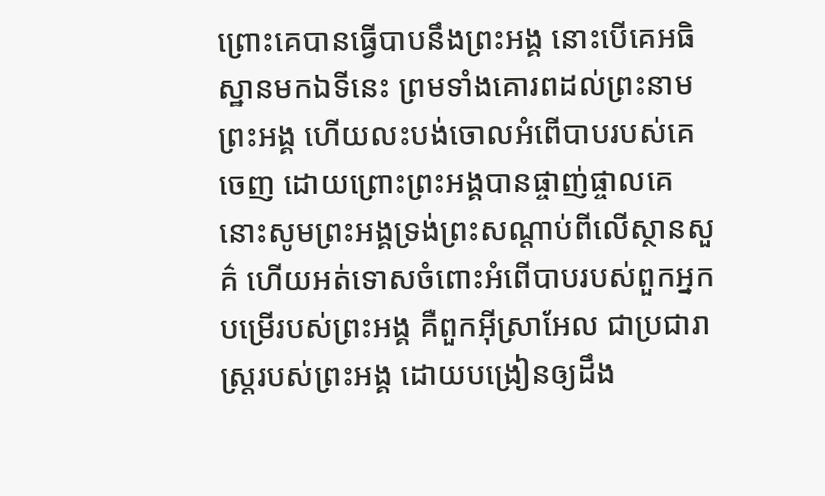ព្រោះគេបានធ្វើបាបនឹងព្រះអង្គ នោះបើគេអធិស្ឋានមកឯទីនេះ ព្រមទាំងគោរពដល់ព្រះនាមព្រះអង្គ ហើយលះបង់ចោលអំពើបាបរបស់គេចេញ ដោយព្រោះព្រះអង្គបានផ្ចាញ់ផ្ចាលគេ នោះសូមព្រះអង្គទ្រង់ព្រះសណ្ដាប់ពីលើស្ថានសួគ៌ ហើយអត់ទោសចំពោះអំពើបាបរបស់ពួកអ្នកបម្រើរបស់ព្រះអង្គ គឺពួកអ៊ីស្រាអែល ជាប្រជារាស្ត្ររបស់ព្រះអង្គ ដោយបង្រៀនឲ្យដឹង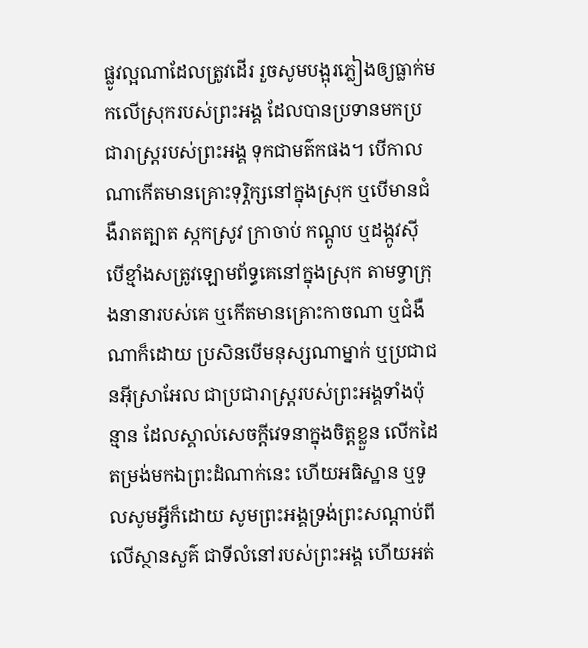ផ្លូវល្អណាដែលត្រូវដើរ រួចសូមបង្អុរភ្លៀងឲ្យធ្លាក់មកលើស្រុករបស់ព្រះអង្គ ដែលបានប្រទានមកប្រជារាស្ត្ររបស់ព្រះអង្គ ទុកជាមត៌កផង។ បើកាលណាកើតមានគ្រោះទុរ្ភិក្សនៅក្នុងស្រុក ឬបើមានជំងឺរាតត្បាត ស្កកស្រូវ ក្រាចាប់ កណ្តូប ឬដង្កូវស៊ី បើខ្មាំងសត្រូវឡោមព័ទ្ធគេនៅក្នុងស្រុក តាមទ្វាក្រុងនានារបស់គេ ឬកើតមានគ្រោះកាចណា ឬជំងឺណាក៏ដោយ ប្រសិនបើមនុស្សណាម្នាក់ ឬប្រជាជនអ៊ីស្រាអែល ជាប្រជារាស្ត្ររបស់ព្រះអង្គទាំងប៉ុន្មាន ដែលស្គាល់សេចក្ដីវេទនាក្នុងចិត្តខ្លួន លើកដៃតម្រង់មកឯព្រះដំណាក់នេះ ហើយអធិស្ឋាន ឬទូលសូមអ្វីក៏ដោយ សូមព្រះអង្គទ្រង់ព្រះសណ្ដាប់ពីលើស្ថានសួគ៌ ជាទីលំនៅរបស់ព្រះអង្គ ហើយអត់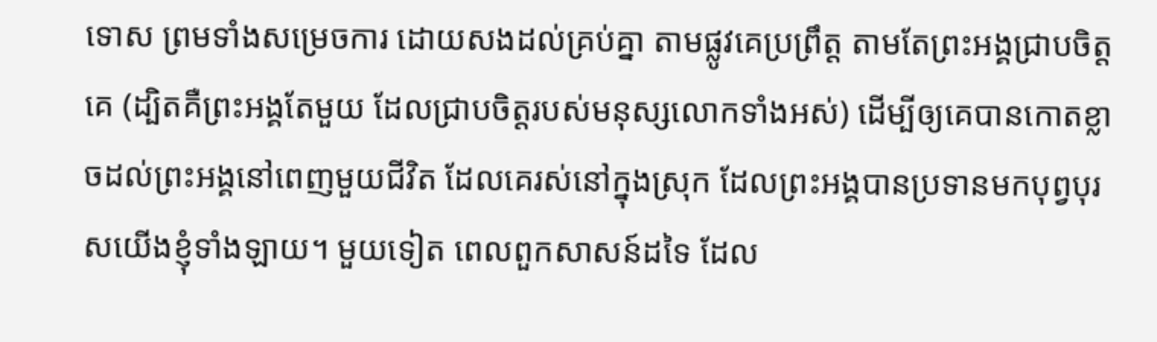ទោស ព្រមទាំងសម្រេចការ ដោយសងដល់គ្រប់គ្នា តាមផ្លូវគេប្រព្រឹត្ត តាមតែព្រះអង្គជ្រាបចិត្តគេ (ដ្បិតគឺព្រះអង្គតែមួយ ដែលជ្រាបចិត្តរបស់មនុស្សលោកទាំងអស់) ដើម្បីឲ្យគេបានកោតខ្លាចដល់ព្រះអង្គនៅពេញមួយជីវិត ដែលគេរស់នៅក្នុងស្រុក ដែលព្រះអង្គបានប្រទានមកបុព្វបុរសយើងខ្ញុំទាំងឡាយ។ មួយទៀត ពេលពួកសាសន៍ដទៃ ដែល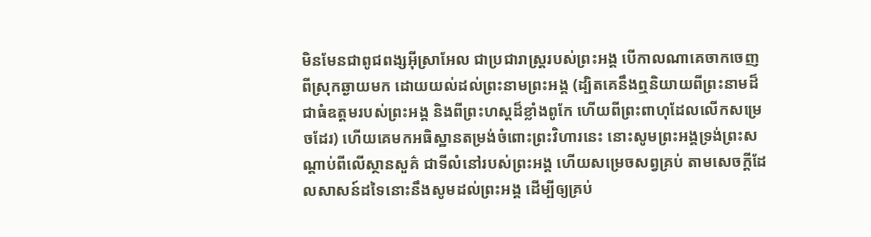មិនមែនជាពូជពង្សអ៊ីស្រាអែល ជាប្រជារាស្ត្ររបស់ព្រះអង្គ បើកាលណាគេចាកចេញពីស្រុកឆ្ងាយមក ដោយយល់ដល់ព្រះនាមព្រះអង្គ (ដ្បិតគេនឹងឮនិយាយពីព្រះនាមដ៏ជាធំឧត្តមរបស់ព្រះអង្គ និងពីព្រះហស្តដ៏ខ្លាំងពូកែ ហើយពីព្រះពាហុដែលលើកសម្រេចដែរ) ហើយគេមកអធិស្ឋានតម្រង់ចំពោះព្រះវិហារនេះ នោះសូមព្រះអង្គទ្រង់ព្រះសណ្ដាប់ពីលើស្ថានសួគ៌ ជាទីលំនៅរបស់ព្រះអង្គ ហើយសម្រេចសព្វគ្រប់ តាមសេចក្ដីដែលសាសន៍ដទៃនោះនឹងសូមដល់ព្រះអង្គ ដើម្បីឲ្យគ្រប់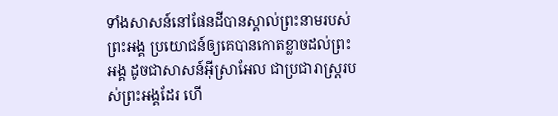ទាំងសាសន៍នៅផែនដីបានស្គាល់ព្រះនាមរបស់ព្រះអង្គ ប្រយោជន៍ឲ្យគេបានកោតខ្លាចដល់ព្រះអង្គ ដូចជាសាសន៍អ៊ីស្រាអែល ជាប្រជារាស្ត្ររបស់ព្រះអង្គដែរ ហើ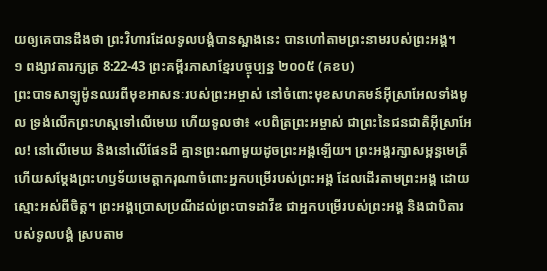យឲ្យគេបានដឹងថា ព្រះវិហារដែលទូលបង្គំបានស្អាងនេះ បានហៅតាមព្រះនាមរបស់ព្រះអង្គ។
១ ពង្សាវតារក្សត្រ 8:22-43 ព្រះគម្ពីរភាសាខ្មែរបច្ចុប្បន្ន ២០០៥ (គខប)
ព្រះបាទសាឡូម៉ូនឈរពីមុខអាសនៈរបស់ព្រះអម្ចាស់ នៅចំពោះមុខសហគមន៍អ៊ីស្រាអែលទាំងមូល ទ្រង់លើកព្រះហស្ដទៅលើមេឃ ហើយទូលថា៖ «បពិត្រព្រះអម្ចាស់ ជាព្រះនៃជនជាតិអ៊ីស្រាអែល! នៅលើមេឃ និងនៅលើផែនដី គ្មានព្រះណាមួយដូចព្រះអង្គឡើយ។ ព្រះអង្គរក្សាសម្ពន្ធមេត្រី ហើយសម្តែងព្រះហឫទ័យមេត្តាករុណាចំពោះអ្នកបម្រើរបស់ព្រះអង្គ ដែលដើរតាមព្រះអង្គ ដោយស្មោះអស់ពីចិត្ត។ ព្រះអង្គប្រោសប្រណីដល់ព្រះបាទដាវីឌ ជាអ្នកបម្រើរបស់ព្រះអង្គ និងជាបិតារបស់ទូលបង្គំ ស្របតាម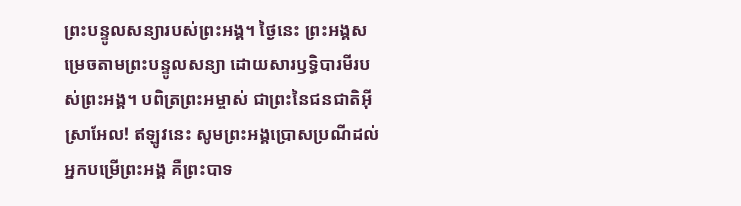ព្រះបន្ទូលសន្យារបស់ព្រះអង្គ។ ថ្ងៃនេះ ព្រះអង្គសម្រេចតាមព្រះបន្ទូលសន្យា ដោយសារឫទ្ធិបារមីរបស់ព្រះអង្គ។ បពិត្រព្រះអម្ចាស់ ជាព្រះនៃជនជាតិអ៊ីស្រាអែល! ឥឡូវនេះ សូមព្រះអង្គប្រោសប្រណីដល់អ្នកបម្រើព្រះអង្គ គឺព្រះបាទ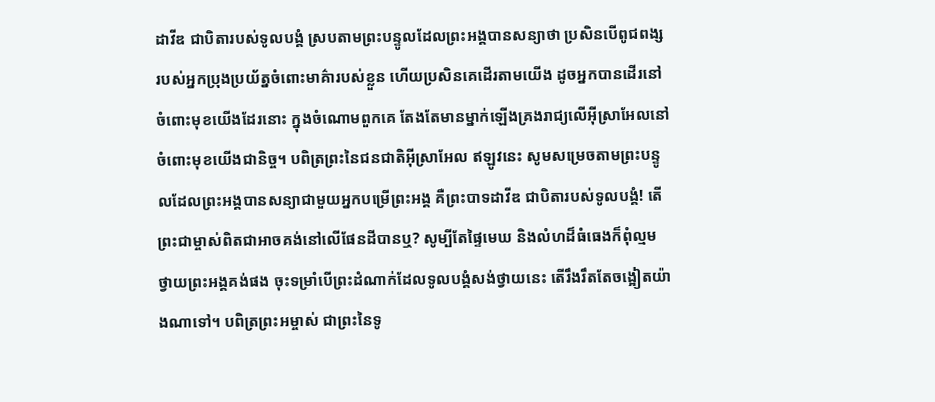ដាវីឌ ជាបិតារបស់ទូលបង្គំ ស្របតាមព្រះបន្ទូលដែលព្រះអង្គបានសន្យាថា ប្រសិនបើពូជពង្សរបស់អ្នកប្រុងប្រយ័ត្នចំពោះមាគ៌ារបស់ខ្លួន ហើយប្រសិនគេដើរតាមយើង ដូចអ្នកបានដើរនៅចំពោះមុខយើងដែរនោះ ក្នុងចំណោមពួកគេ តែងតែមានម្នាក់ឡើងគ្រងរាជ្យលើអ៊ីស្រាអែលនៅចំពោះមុខយើងជានិច្ច។ បពិត្រព្រះនៃជនជាតិអ៊ីស្រាអែល ឥឡូវនេះ សូមសម្រេចតាមព្រះបន្ទូលដែលព្រះអង្គបានសន្យាជាមួយអ្នកបម្រើព្រះអង្គ គឺព្រះបាទដាវីឌ ជាបិតារបស់ទូលបង្គំ! តើព្រះជាម្ចាស់ពិតជាអាចគង់នៅលើផែនដីបានឬ? សូម្បីតែផ្ទៃមេឃ និងលំហដ៏ធំធេងក៏ពុំល្មមថ្វាយព្រះអង្គគង់ផង ចុះទម្រាំបើព្រះដំណាក់ដែលទូលបង្គំសង់ថ្វាយនេះ តើរឹងរឹតតែចង្អៀតយ៉ាងណាទៅ។ បពិត្រព្រះអម្ចាស់ ជាព្រះនៃទូ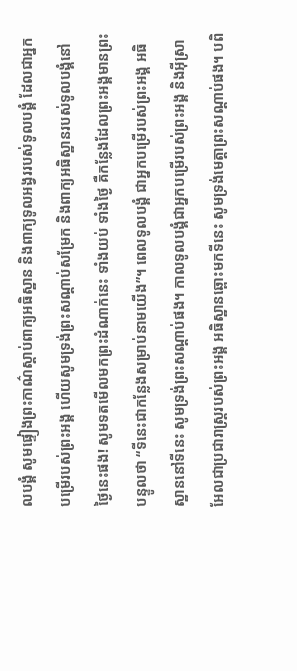លបង្គំ សូមផ្ទៀងព្រះកាណ៌ស្ដាប់ពាក្យអធិស្ឋាន និងពាក្យទូលអង្វររបស់ទូលបង្គំ ដែលជាអ្នកបម្រើរបស់ព្រះអង្គ ហើយសូមទ្រង់ព្រះសណ្ដាប់សម្រែក និងពាក្យអធិស្ឋានរបស់ទូលបង្គំនៅថ្ងៃនេះផង! សូមទតមើលមកព្រះដំណាក់នេះ ទាំងយប់ ទាំងថ្ងៃ គឺកន្លែងដែលព្រះអង្គមានព្រះបន្ទូលថា “ទីនេះជាកន្លែងសម្រាប់នាមយើង”។ ពេលទូលបង្គំ ជាអ្នកបម្រើរបស់ព្រះអង្គ អធិស្ឋាននៅទីនេះ សូមទ្រង់ព្រះសណ្ដាប់ផង។ កាលទូលបង្គំជាអ្នកបម្រើរបស់ព្រះអង្គ និងអ៊ីស្រាអែលជាប្រជារាស្ត្ររបស់ព្រះអង្គ អធិស្ឋានឆ្ពោះមកទីនេះ សូមទ្រង់មេត្តាព្រះសណ្ដាប់ផង។ បពិ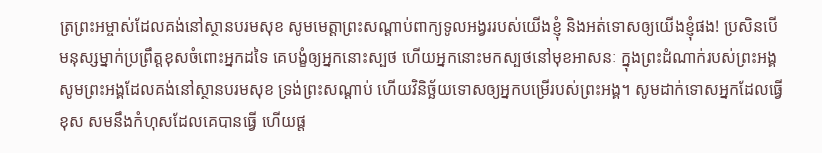ត្រព្រះអម្ចាស់ដែលគង់នៅស្ថានបរមសុខ សូមមេត្តាព្រះសណ្ដាប់ពាក្យទូលអង្វររបស់យើងខ្ញុំ និងអត់ទោសឲ្យយើងខ្ញុំផង! ប្រសិនបើមនុស្សម្នាក់ប្រព្រឹត្តខុសចំពោះអ្នកដទៃ គេបង្ខំឲ្យអ្នកនោះស្បថ ហើយអ្នកនោះមកស្បថនៅមុខអាសនៈ ក្នុងព្រះដំណាក់របស់ព្រះអង្គ សូមព្រះអង្គដែលគង់នៅស្ថានបរមសុខ ទ្រង់ព្រះសណ្ដាប់ ហើយវិនិច្ឆ័យទោសឲ្យអ្នកបម្រើរបស់ព្រះអង្គ។ សូមដាក់ទោសអ្នកដែលធ្វើខុស សមនឹងកំហុសដែលគេបានធ្វើ ហើយផ្ដ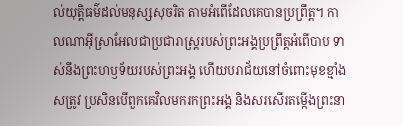ល់យុត្តិធម៌ដល់មនុស្សសុចរិត តាមអំពើដែលគេបានប្រព្រឹត្ត។ កាលណាអ៊ីស្រាអែលជាប្រជារាស្ត្ររបស់ព្រះអង្គប្រព្រឹត្តអំពើបាប ទាស់នឹងព្រះហឫទ័យរបស់ព្រះអង្គ ហើយបរាជ័យនៅចំពោះមុខខ្មាំងសត្រូវ ប្រសិនបើពួកគេវិលមករកព្រះអង្គ និងសរសើរតម្កើងព្រះនា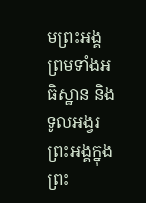មព្រះអង្គ ព្រមទាំងអធិស្ឋាន និងទូលអង្វរព្រះអង្គក្នុងព្រះ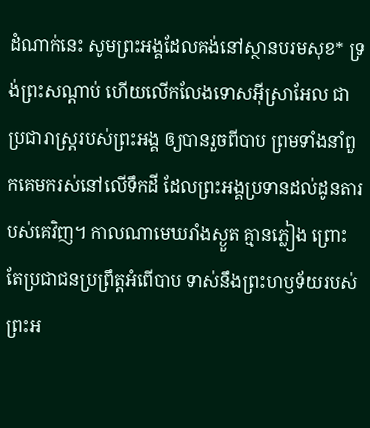ដំណាក់នេះ សូមព្រះអង្គដែលគង់នៅស្ថានបរមសុខ* ទ្រង់ព្រះសណ្ដាប់ ហើយលើកលែងទោសអ៊ីស្រាអែល ជាប្រជារាស្ត្ររបស់ព្រះអង្គ ឲ្យបានរួចពីបាប ព្រមទាំងនាំពួកគេមករស់នៅលើទឹកដី ដែលព្រះអង្គប្រទានដល់ដូនតារបស់គេវិញ។ កាលណាមេឃរាំងស្ងួត គ្មានភ្លៀង ព្រោះតែប្រជាជនប្រព្រឹត្តអំពើបាប ទាស់នឹងព្រះហឫទ័យរបស់ព្រះអ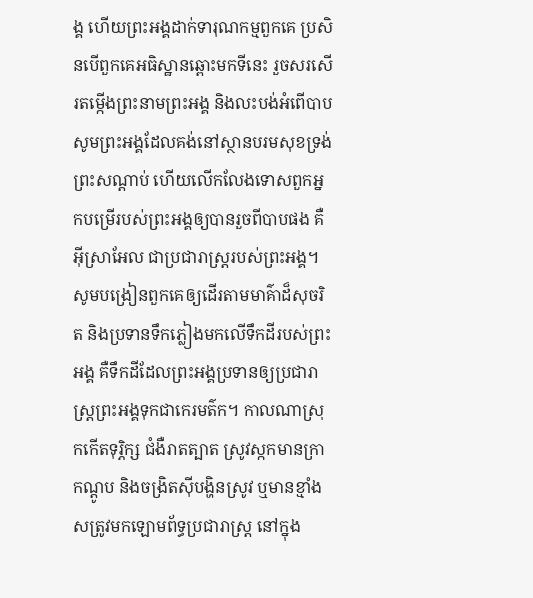ង្គ ហើយព្រះអង្គដាក់ទារុណកម្មពួកគេ ប្រសិនបើពួកគេអធិស្ឋានឆ្ពោះមកទីនេះ រួចសរសើរតម្កើងព្រះនាមព្រះអង្គ និងលះបង់អំពើបាប សូមព្រះអង្គដែលគង់នៅស្ថានបរមសុខទ្រង់ព្រះសណ្ដាប់ ហើយលើកលែងទោសពួកអ្នកបម្រើរបស់ព្រះអង្គឲ្យបានរួចពីបាបផង គឺអ៊ីស្រាអែល ជាប្រជារាស្ត្ររបស់ព្រះអង្គ។ សូមបង្រៀនពួកគេឲ្យដើរតាមមាគ៌ាដ៏សុចរិត និងប្រទានទឹកភ្លៀងមកលើទឹកដីរបស់ព្រះអង្គ គឺទឹកដីដែលព្រះអង្គប្រទានឲ្យប្រជារាស្ត្រព្រះអង្គទុកជាកេរមត៌ក។ កាលណាស្រុកកើតទុរ្ភិក្ស ជំងឺរាតត្បាត ស្រូវស្កកមានក្រា កណ្ដូប និងចង្រិតស៊ីបង្ហិនស្រូវ ឬមានខ្មាំងសត្រូវមកឡោមព័ទ្ធប្រជារាស្ត្រ នៅក្នុង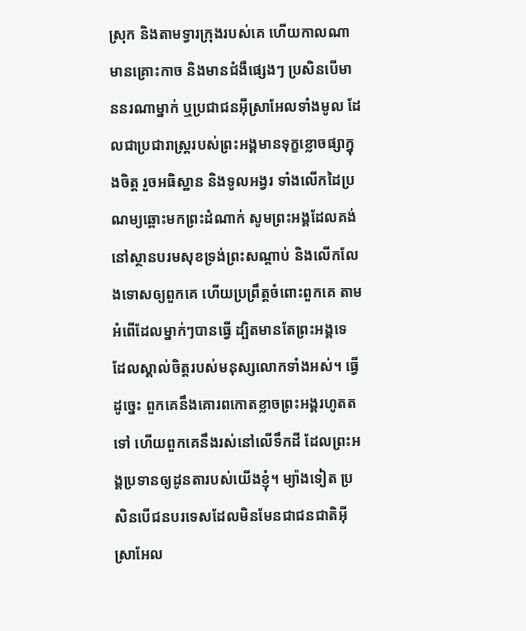ស្រុក និងតាមទ្វារក្រុងរបស់គេ ហើយកាលណាមានគ្រោះកាច និងមានជំងឺផ្សេងៗ ប្រសិនបើមាននរណាម្នាក់ ឬប្រជាជនអ៊ីស្រាអែលទាំងមូល ដែលជាប្រជារាស្ត្ររបស់ព្រះអង្គមានទុក្ខខ្លោចផ្សាក្នុងចិត្ត រួចអធិស្ឋាន និងទូលអង្វរ ទាំងលើកដៃប្រណម្យឆ្ពោះមកព្រះដំណាក់ សូមព្រះអង្គដែលគង់នៅស្ថានបរមសុខទ្រង់ព្រះសណ្ដាប់ និងលើកលែងទោសឲ្យពួកគេ ហើយប្រព្រឹត្តចំពោះពួកគេ តាមអំពើដែលម្នាក់ៗបានធ្វើ ដ្បិតមានតែព្រះអង្គទេ ដែលស្គាល់ចិត្តរបស់មនុស្សលោកទាំងអស់។ ធ្វើដូច្នេះ ពួកគេនឹងគោរពកោតខ្លាចព្រះអង្គរហូតតទៅ ហើយពួកគេនឹងរស់នៅលើទឹកដី ដែលព្រះអង្គប្រទានឲ្យដូនតារបស់យើងខ្ញុំ។ ម្យ៉ាងទៀត ប្រសិនបើជនបរទេសដែលមិនមែនជាជនជាតិអ៊ីស្រាអែល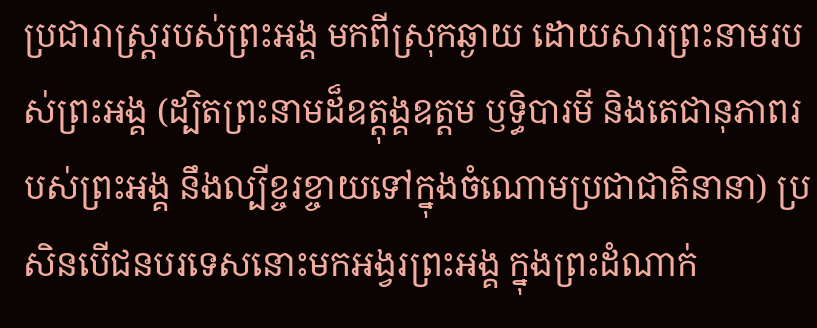ប្រជារាស្ត្ររបស់ព្រះអង្គ មកពីស្រុកឆ្ងាយ ដោយសារព្រះនាមរបស់ព្រះអង្គ (ដ្បិតព្រះនាមដ៏ឧត្ដុង្គឧត្ដម ឫទ្ធិបារមី និងតេជានុភាពរបស់ព្រះអង្គ នឹងល្បីខ្ចរខ្ចាយទៅក្នុងចំណោមប្រជាជាតិនានា) ប្រសិនបើជនបរទេសនោះមកអង្វរព្រះអង្គ ក្នុងព្រះដំណាក់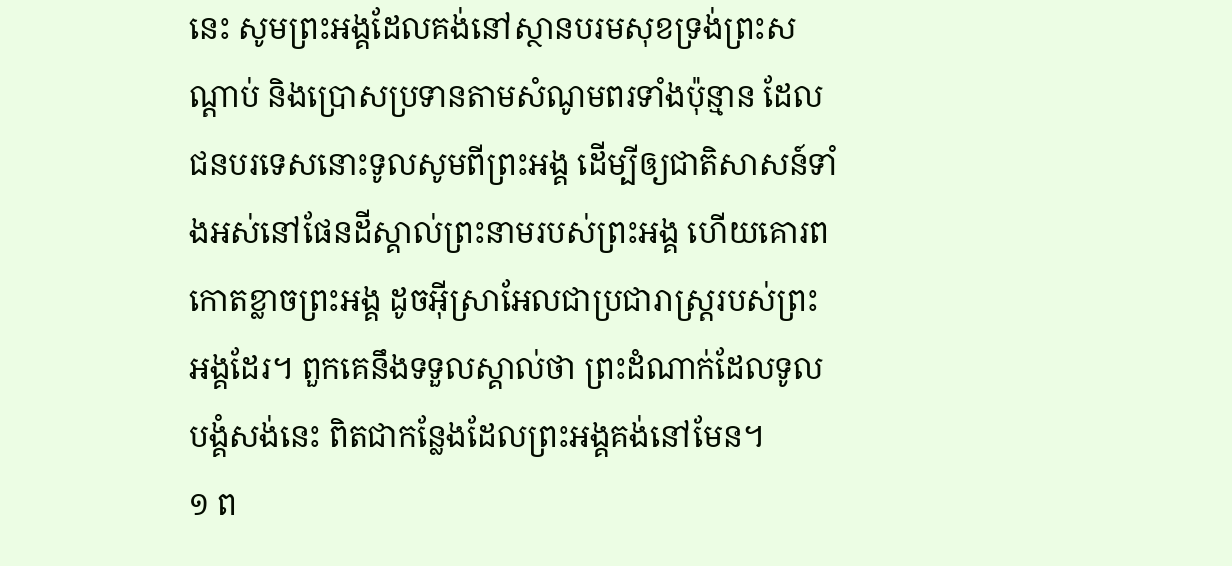នេះ សូមព្រះអង្គដែលគង់នៅស្ថានបរមសុខទ្រង់ព្រះសណ្ដាប់ និងប្រោសប្រទានតាមសំណូមពរទាំងប៉ុន្មាន ដែលជនបរទេសនោះទូលសូមពីព្រះអង្គ ដើម្បីឲ្យជាតិសាសន៍ទាំងអស់នៅផែនដីស្គាល់ព្រះនាមរបស់ព្រះអង្គ ហើយគោរពកោតខ្លាចព្រះអង្គ ដូចអ៊ីស្រាអែលជាប្រជារាស្ត្ររបស់ព្រះអង្គដែរ។ ពួកគេនឹងទទួលស្គាល់ថា ព្រះដំណាក់ដែលទូលបង្គំសង់នេះ ពិតជាកន្លែងដែលព្រះអង្គគង់នៅមែន។
១ ព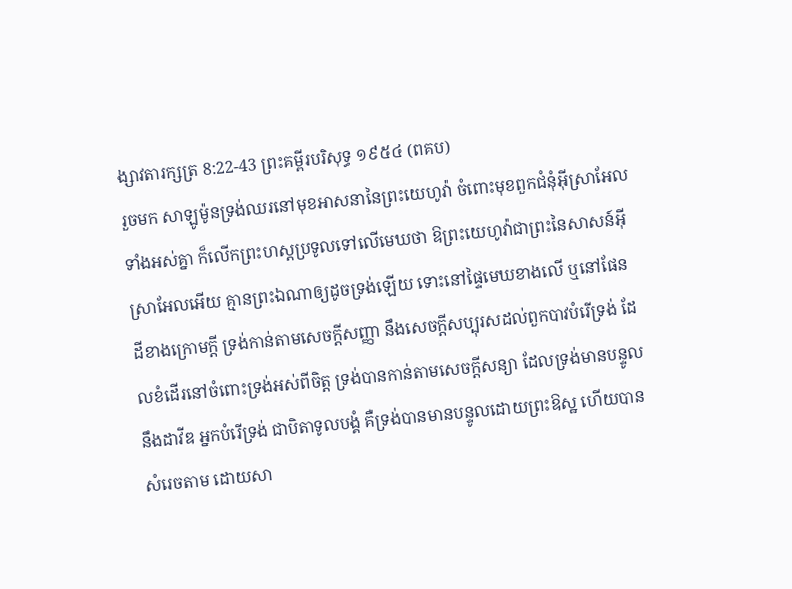ង្សាវតារក្សត្រ 8:22-43 ព្រះគម្ពីរបរិសុទ្ធ ១៩៥៤ (ពគប)
រួចមក សាឡូម៉ូនទ្រង់ឈរនៅមុខអាសនានៃព្រះយេហូវ៉ា ចំពោះមុខពួកជំនុំអ៊ីស្រាអែលទាំងអស់គ្នា ក៏លើកព្រះហស្តប្រទូលទៅលើមេឃថា ឱព្រះយេហូវ៉ាជាព្រះនៃសាសន៍អ៊ីស្រាអែលអើយ គ្មានព្រះឯណាឲ្យដូចទ្រង់ឡើយ ទោះនៅផ្ទៃមេឃខាងលើ ឬនៅផែនដីខាងក្រោមក្តី ទ្រង់កាន់តាមសេចក្ដីសញ្ញា នឹងសេចក្ដីសប្បុរសដល់ពួកបាវបំរើទ្រង់ ដែលខំដើរនៅចំពោះទ្រង់អស់ពីចិត្ត ទ្រង់បានកាន់តាមសេចក្ដីសន្យា ដែលទ្រង់មានបន្ទូលនឹងដាវីឌ អ្នកបំរើទ្រង់ ជាបិតាទូលបង្គំ គឺទ្រង់បានមានបន្ទូលដោយព្រះឱស្ឋ ហើយបានសំរេចតាម ដោយសា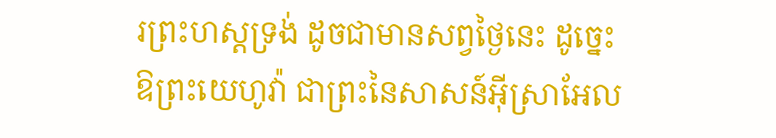រព្រះហស្តទ្រង់ ដូចជាមានសព្វថ្ងៃនេះ ដូច្នេះ ឱព្រះយេហូវ៉ា ជាព្រះនៃសាសន៍អ៊ីស្រាអែល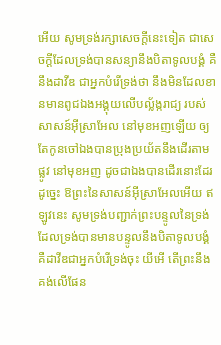អើយ សូមទ្រង់រក្សាសេចក្ដីនេះទៀត ជាសេចក្ដីដែលទ្រង់បានសន្យានឹងបិតាទូលបង្គំ គឺនឹងដាវីឌ ជាអ្នកបំរើទ្រង់ថា នឹងមិនដែលខានមានពូជឯងអង្គុយលើបល្ល័ង្ករាជ្យ របស់សាសន៍អ៊ីស្រាអែល នៅមុខអញឡើយ ឲ្យតែកូនចៅឯងបានប្រុងប្រយ័តនឹងដើរតាមផ្លូវ នៅមុខអញ ដូចជាឯងបានដើរនោះដែរ ដូច្នេះ ឱព្រះនៃសាសន៍អ៊ីស្រាអែលអើយ ឥឡូវនេះ សូមទ្រង់បញ្ជាក់ព្រះបន្ទូលនៃទ្រង់ ដែលទ្រង់បានមានបន្ទូលនឹងបិតាទូលបង្គំ គឺដាវីឌជាអ្នកបំរើទ្រង់ចុះ យីអើ តើព្រះនឹងគង់លើផែន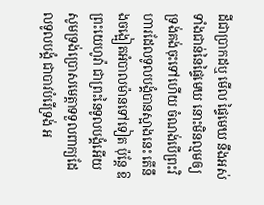ដីជាប្រាកដឬ មើល ផ្ទៃមេឃ នឹងអស់ទាំងជាន់នៃផ្ទៃមេឃ នោះមិនល្មមឲ្យទ្រង់គង់ចុះទៅហើយ ចំណង់បើព្រះវិហារដែលទូលបង្គំបានស្អាងនេះ តើនឹងចង្អៀតអំបាលម៉ានទៅទៀត ប៉ុន្តែ ឱព្រះយេហូវ៉ា ជាព្រះនៃទូលបង្គំអើយ សូមទ្រង់ប្រោសមេត្តាទទួលពាក្យដែលទូលបង្គំ ជាបាវបំរើទ្រង់ អ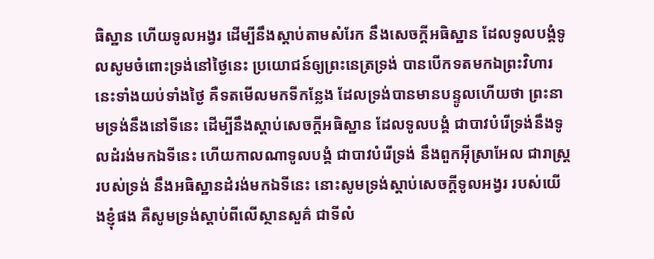ធិស្ឋាន ហើយទូលអង្វរ ដើម្បីនឹងស្តាប់តាមសំរែក នឹងសេចក្ដីអធិស្ឋាន ដែលទូលបង្គំទូលសូមចំពោះទ្រង់នៅថ្ងៃនេះ ប្រយោជន៍ឲ្យព្រះនេត្រទ្រង់ បានបើកទតមកឯព្រះវិហារនេះទាំងយប់ទាំងថ្ងៃ គឺទតមើលមកទីកន្លែង ដែលទ្រង់បានមានបន្ទូលហើយថា ព្រះនាមទ្រង់នឹងនៅទីនេះ ដើម្បីនឹងស្តាប់សេចក្ដីអធិស្ឋាន ដែលទូលបង្គំ ជាបាវបំរើទ្រង់នឹងទូលដំរង់មកឯទីនេះ ហើយកាលណាទូលបង្គំ ជាបាវបំរើទ្រង់ នឹងពួកអ៊ីស្រាអែល ជារាស្ត្ររបស់ទ្រង់ នឹងអធិស្ឋានដំរង់មកឯទីនេះ នោះសូមទ្រង់ស្តាប់សេចក្ដីទូលអង្វរ របស់យើងខ្ញុំផង គឺសូមទ្រង់ស្តាប់ពីលើស្ថានសួគ៌ ជាទីលំ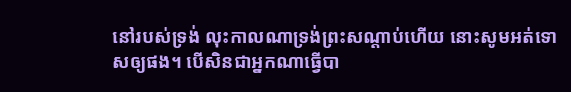នៅរបស់ទ្រង់ លុះកាលណាទ្រង់ព្រះសណ្តាប់ហើយ នោះសូមអត់ទោសឲ្យផង។ បើសិនជាអ្នកណាធ្វើបា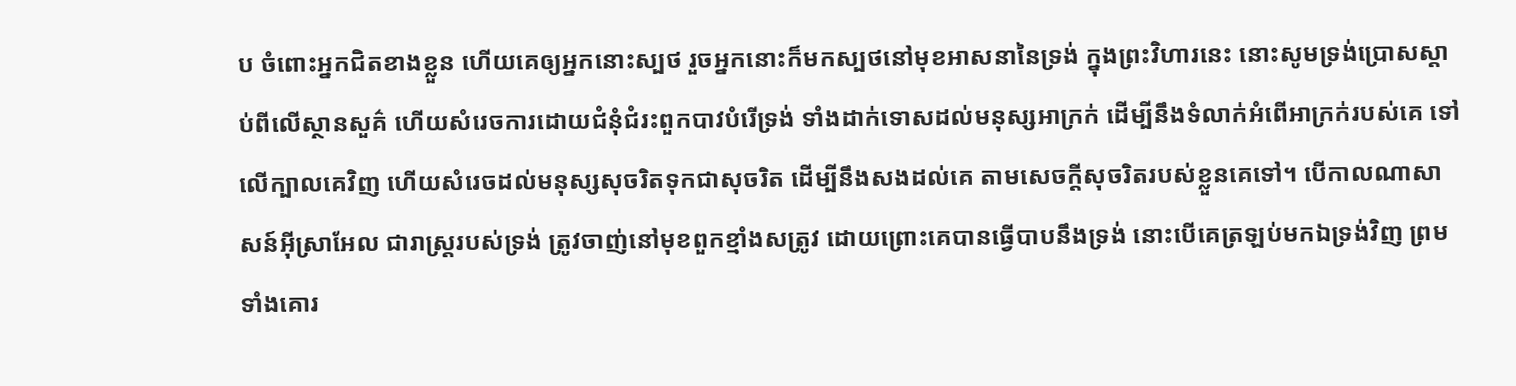ប ចំពោះអ្នកជិតខាងខ្លួន ហើយគេឲ្យអ្នកនោះស្បថ រួចអ្នកនោះក៏មកស្បថនៅមុខអាសនានៃទ្រង់ ក្នុងព្រះវិហារនេះ នោះសូមទ្រង់ប្រោសស្តាប់ពីលើស្ថានសួគ៌ ហើយសំរេចការដោយជំនុំជំរះពួកបាវបំរើទ្រង់ ទាំងដាក់ទោសដល់មនុស្សអាក្រក់ ដើម្បីនឹងទំលាក់អំពើអាក្រក់របស់គេ ទៅលើក្បាលគេវិញ ហើយសំរេចដល់មនុស្សសុចរិតទុកជាសុចរិត ដើម្បីនឹងសងដល់គេ តាមសេចក្ដីសុចរិតរបស់ខ្លួនគេទៅ។ បើកាលណាសាសន៍អ៊ីស្រាអែល ជារាស្ត្ររបស់ទ្រង់ ត្រូវចាញ់នៅមុខពួកខ្មាំងសត្រូវ ដោយព្រោះគេបានធ្វើបាបនឹងទ្រង់ នោះបើគេត្រឡប់មកឯទ្រង់វិញ ព្រមទាំងគោរ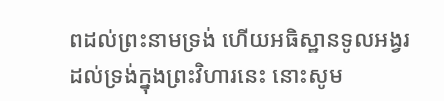ពដល់ព្រះនាមទ្រង់ ហើយអធិស្ឋានទូលអង្វរដល់ទ្រង់ក្នុងព្រះវិហារនេះ នោះសូម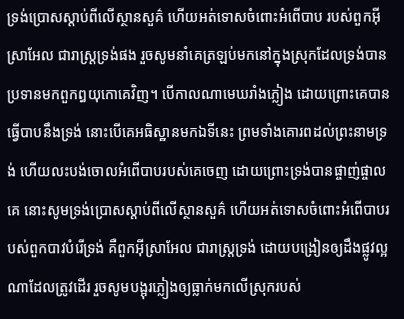ទ្រង់ប្រោសស្តាប់ពីលើស្ថានសួគ៌ ហើយអត់ទោសចំពោះអំពើបាប របស់ពួកអ៊ីស្រាអែល ជារាស្ត្រទ្រង់ផង រួចសូមនាំគេត្រឡប់មកនៅក្នុងស្រុកដែលទ្រង់បានប្រទានមកពួកឰយុកោគេវិញ។ បើកាលណាមេឃរាំងភ្លៀង ដោយព្រោះគេបានធ្វើបាបនឹងទ្រង់ នោះបើគេអធិស្ឋានមកឯទីនេះ ព្រមទាំងគោរពដល់ព្រះនាមទ្រង់ ហើយលះបង់ចោលអំពើបាបរបស់គេចេញ ដោយព្រោះទ្រង់បានផ្ចាញ់ផ្ចាលគេ នោះសូមទ្រង់ប្រោសស្ដាប់ពីលើស្ថានសួគ៌ ហើយអត់ទោសចំពោះអំពើបាបរបស់ពួកបាវបំរើទ្រង់ គឺពួកអ៊ីស្រាអែល ជារាស្ត្រទ្រង់ ដោយបង្រៀនឲ្យដឹងផ្លូវល្អណាដែលត្រូវដើរ រួចសូមបង្អុរភ្លៀងឲ្យធ្លាក់មកលើស្រុករបស់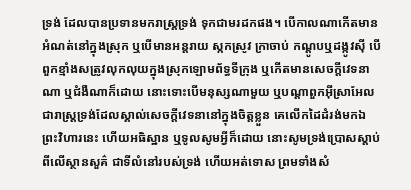ទ្រង់ ដែលបានប្រទានមករាស្ត្រទ្រង់ ទុកជាមរដកផង។ បើកាលណាកើតមានអំណត់នៅក្នុងស្រុក ឬបើមានអន្តរាយ ស្កកស្រូវ ក្រាចាប់ កណ្តូបឬដង្កូវស៊ី បើពួកខ្មាំងសត្រូវលុកលុយក្នុងស្រុកឡោមព័ទ្ធទីក្រុង ឬកើតមានសេចក្ដីវេទនាណា ឬជំងឺណាក៏ដោយ នោះទោះបើមនុស្សណាមួយ ឬបណ្តាពួកអ៊ីស្រាអែល ជារាស្ត្រទ្រង់ដែលស្គាល់សេចក្ដីវេទនានៅក្នុងចិត្តខ្លួន គេលើកដៃដំរង់មកឯព្រះវិហារនេះ ហើយអធិស្ឋាន ឬទូលសូមអ្វីក៏ដោយ នោះសូមទ្រង់ប្រោសស្តាប់ពីលើស្ថានសួគ៌ ជាទីលំនៅរបស់ទ្រង់ ហើយអត់ទោស ព្រមទាំងសំ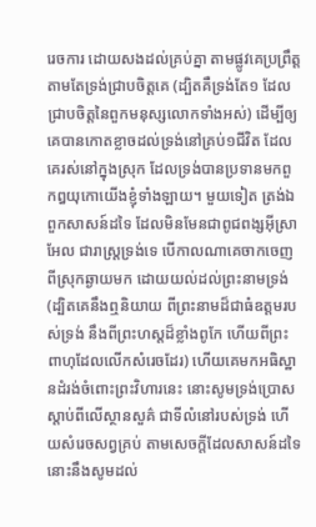រេចការ ដោយសងដល់គ្រប់គ្នា តាមផ្លូវគេប្រព្រឹត្ត តាមតែទ្រង់ជ្រាបចិត្តគេ (ដ្បិតគឺទ្រង់តែ១ ដែលជ្រាបចិត្តនៃពួកមនុស្សលោកទាំងអស់) ដើម្បីឲ្យគេបានកោតខ្លាចដល់ទ្រង់នៅគ្រប់១ជីវិត ដែលគេរស់នៅក្នុងស្រុក ដែលទ្រង់បានប្រទានមកពួកឰយុកោយើងខ្ញុំទាំងឡាយ។ មួយទៀត ត្រង់ឯពួកសាសន៍ដទៃ ដែលមិនមែនជាពូជពង្សអ៊ីស្រាអែល ជារាស្ត្រទ្រង់ទេ បើកាលណាគេចាកចេញពីស្រុកឆ្ងាយមក ដោយយល់ដល់ព្រះនាមទ្រង់ (ដ្បិតគេនឹងឮនិយាយ ពីព្រះនាមដ៏ជាធំឧត្តមរបស់ទ្រង់ នឹងពីព្រះហស្តដ៏ខ្លាំងពូកែ ហើយពីព្រះពាហុដែលលើកសំរេចដែរ) ហើយគេមកអធិស្ឋានដំរង់ចំពោះព្រះវិហារនេះ នោះសូមទ្រង់ប្រោសស្តាប់ពីលើស្ថានសួគ៌ ជាទីលំនៅរបស់ទ្រង់ ហើយសំរេចសព្វគ្រប់ តាមសេចក្ដីដែលសាសន៍ដទៃនោះនឹងសូមដល់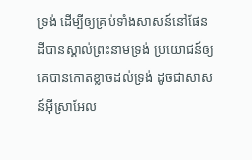ទ្រង់ ដើម្បីឲ្យគ្រប់ទាំងសាសន៍នៅផែនដីបានស្គាល់ព្រះនាមទ្រង់ ប្រយោជន៍ឲ្យគេបានកោតខ្លាចដល់ទ្រង់ ដូចជាសាសន៍អ៊ីស្រាអែល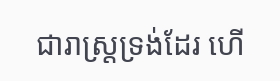ជារាស្ត្រទ្រង់ដែរ ហើ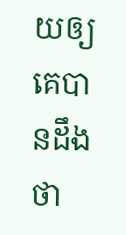យឲ្យគេបានដឹងថា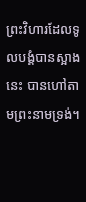ព្រះវិហារដែលទូលបង្គំបានស្អាងនេះ បានហៅតាមព្រះនាមទ្រង់។